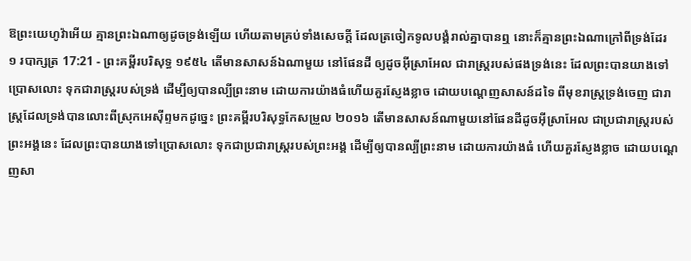ឱព្រះយេហូវ៉ាអើយ គ្មានព្រះឯណាឲ្យដូចទ្រង់ឡើយ ហើយតាមគ្រប់ទាំងសេចក្ដី ដែលត្រចៀកទូលបង្គំរាល់គ្នាបានឮ នោះក៏គ្មានព្រះឯណាក្រៅពីទ្រង់ដែរ
១ របាក្សត្រ 17:21 - ព្រះគម្ពីរបរិសុទ្ធ ១៩៥៤ តើមានសាសន៍ឯណាមួយ នៅផែនដី ឲ្យដូចអ៊ីស្រាអែល ជារាស្ត្ររបស់ផងទ្រង់នេះ ដែលព្រះបានយាងទៅប្រោសលោះ ទុកជារាស្ត្ររបស់ទ្រង់ ដើម្បីឲ្យបានល្បីព្រះនាម ដោយការយ៉ាងធំហើយគួរស្ញែងខ្លាច ដោយបណ្តេញសាសន៍ដទៃ ពីមុខរាស្ត្រទ្រង់ចេញ ជារាស្ត្រដែលទ្រង់បានលោះពីស្រុកអេស៊ីព្ទមកដូច្នេះ ព្រះគម្ពីរបរិសុទ្ធកែសម្រួល ២០១៦ តើមានសាសន៍ណាមួយនៅផែនដីដូចអ៊ីស្រាអែល ជាប្រជារាស្ត្ររបស់ព្រះអង្គនេះ ដែលព្រះបានយាងទៅប្រោសលោះ ទុកជាប្រជារាស្ត្ររបស់ព្រះអង្គ ដើម្បីឲ្យបានល្បីព្រះនាម ដោយការយ៉ាងធំ ហើយគួរស្ញែងខ្លាច ដោយបណ្តេញសា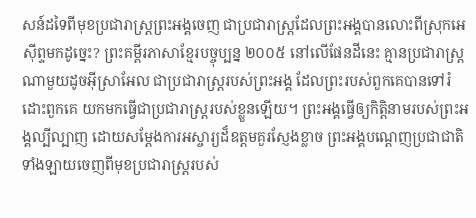សន៍ដទៃពីមុខប្រជារាស្ត្រព្រះអង្គចេញ ជាប្រជារាស្ត្រដែលព្រះអង្គបានលោះពីស្រុកអេស៊ីព្ទមកដូច្នេះ? ព្រះគម្ពីរភាសាខ្មែរបច្ចុប្បន្ន ២០០៥ នៅលើផែនដីនេះ គ្មានប្រជារាស្ត្រណាមួយដូចអ៊ីស្រាអែល ជាប្រជារាស្ត្ររបស់ព្រះអង្គ ដែលព្រះរបស់ពួកគេបានទៅរំដោះពួកគេ យកមកធ្វើជាប្រជារាស្ត្ររបស់ខ្លួនឡើយ។ ព្រះអង្គធ្វើឲ្យកិត្តិនាមរបស់ព្រះអង្គល្បីល្បាញ ដោយសម្តែងការអស្ចារ្យដ៏ឧត្ដមគួរស្ញែងខ្លាច ព្រះអង្គបណ្ដេញប្រជាជាតិទាំងឡាយចេញពីមុខប្រជារាស្ត្ររបស់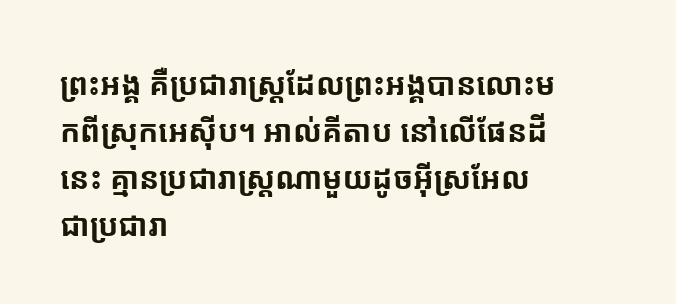ព្រះអង្គ គឺប្រជារាស្ត្រដែលព្រះអង្គបានលោះមកពីស្រុកអេស៊ីប។ អាល់គីតាប នៅលើផែនដីនេះ គ្មានប្រជារាស្ត្រណាមួយដូចអ៊ីស្រអែល ជាប្រជារា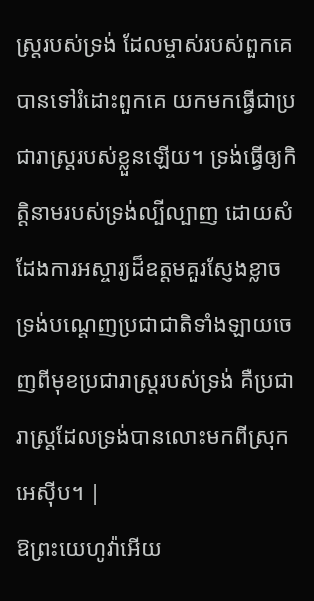ស្ត្ររបស់ទ្រង់ ដែលម្ចាស់របស់ពួកគេបានទៅរំដោះពួកគេ យកមកធ្វើជាប្រជារាស្ត្ររបស់ខ្លួនឡើយ។ ទ្រង់ធ្វើឲ្យកិត្តិនាមរបស់ទ្រង់ល្បីល្បាញ ដោយសំដែងការអស្ចារ្យដ៏ឧត្តមគួរស្ញែងខ្លាច ទ្រង់បណ្តេញប្រជាជាតិទាំងឡាយចេញពីមុខប្រជារាស្ត្ររបស់ទ្រង់ គឺប្រជារាស្ត្រដែលទ្រង់បានលោះមកពីស្រុកអេស៊ីប។ |
ឱព្រះយេហូវ៉ាអើយ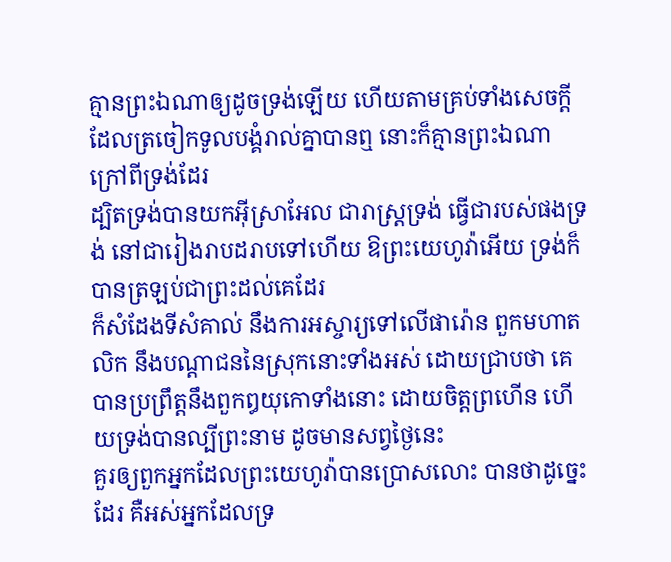គ្មានព្រះឯណាឲ្យដូចទ្រង់ឡើយ ហើយតាមគ្រប់ទាំងសេចក្ដី ដែលត្រចៀកទូលបង្គំរាល់គ្នាបានឮ នោះក៏គ្មានព្រះឯណាក្រៅពីទ្រង់ដែរ
ដ្បិតទ្រង់បានយកអ៊ីស្រាអែល ជារាស្ត្រទ្រង់ ធ្វើជារបស់ផងទ្រង់ នៅជារៀងរាបដរាបទៅហើយ ឱព្រះយេហូវ៉ាអើយ ទ្រង់ក៏បានត្រឡប់ជាព្រះដល់គេដែរ
ក៏សំដែងទីសំគាល់ នឹងការអស្ចារ្យទៅលើផារ៉ោន ពួកមហាតលិក នឹងបណ្តាជននៃស្រុកនោះទាំងអស់ ដោយជ្រាបថា គេបានប្រព្រឹត្តនឹងពួកឰយុកោទាំងនោះ ដោយចិត្តព្រហើន ហើយទ្រង់បានល្បីព្រះនាម ដូចមានសព្វថ្ងៃនេះ
គួរឲ្យពួកអ្នកដែលព្រះយេហូវ៉ាបានប្រោសលោះ បានថាដូច្នេះដែរ គឺអស់អ្នកដែលទ្រ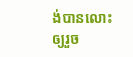ង់បានលោះ ឲ្យរួច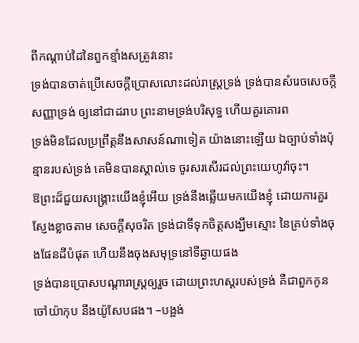ពីកណ្តាប់ដៃនៃពួកខ្មាំងសត្រូវនោះ
ទ្រង់បានចាត់ប្រើសេចក្ដីប្រោសលោះដល់រាស្ត្រទ្រង់ ទ្រង់បានសំរេចសេចក្ដីសញ្ញាទ្រង់ ឲ្យនៅជាដរាប ព្រះនាមទ្រង់បរិសុទ្ធ ហើយគួរគោរព
ទ្រង់មិនដែលប្រព្រឹត្តនឹងសាសន៍ណាទៀត យ៉ាងនោះឡើយ ឯច្បាប់ទាំងប៉ុន្មានរបស់ទ្រង់ គេមិនបានស្គាល់ទេ ចូរសរសើរដល់ព្រះយេហូវ៉ាចុះ។
ឱព្រះដ៏ជួយសង្គ្រោះយើងខ្ញុំអើយ ទ្រង់នឹងឆ្លើយមកយើងខ្ញុំ ដោយការគួរស្ញែងខ្លាចតាម សេចក្ដីសុចរិត ទ្រង់ជាទីទុកចិត្តសង្ឃឹមស្មោះ នៃគ្រប់ទាំងចុងផែនដីបំផុត ហើយនឹងចុងសមុទ្រនៅទីឆ្ងាយផង
ទ្រង់បានប្រោសបណ្តារាស្ត្រឲ្យរួច ដោយព្រះហស្តរបស់ទ្រង់ គឺជាពួកកូនចៅយ៉ាកុប នឹងយ៉ូសែបផង។ –បង្អង់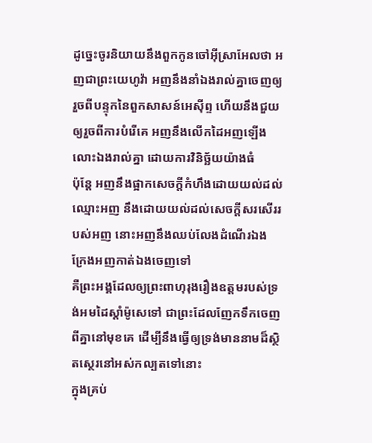ដូច្នេះចូរនិយាយនឹងពួកកូនចៅអ៊ីស្រាអែលថា អញជាព្រះយេហូវ៉ា អញនឹងនាំឯងរាល់គ្នាចេញឲ្យរួចពីបន្ទុកនៃពួកសាសន៍អេស៊ីព្ទ ហើយនឹងជួយឲ្យរួចពីការបំរើគេ អញនឹងលើកដៃអញឡើងលោះឯងរាល់គ្នា ដោយការវិនិច្ឆ័យយ៉ាងធំ
ប៉ុន្តែ អញនឹងផ្អាកសេចក្ដីកំហឹងដោយយល់ដល់ឈ្មោះអញ នឹងដោយយល់ដល់សេចក្ដីសរសើររបស់អញ នោះអញនឹងឈប់លែងដំណើរឯង ក្រែងអញកាត់ឯងចេញទៅ
គឺព្រះអង្គដែលឲ្យព្រះពាហុរុងរឿងឧត្តមរបស់ទ្រង់អមដៃស្តាំម៉ូសេទៅ ជាព្រះដែលញែកទឹកចេញពីគ្នានៅមុខគេ ដើម្បីនឹងធ្វើឲ្យទ្រង់មាននាមដ៏ស្ថិតស្ថេរនៅអស់កល្បតទៅនោះ
ក្នុងគ្រប់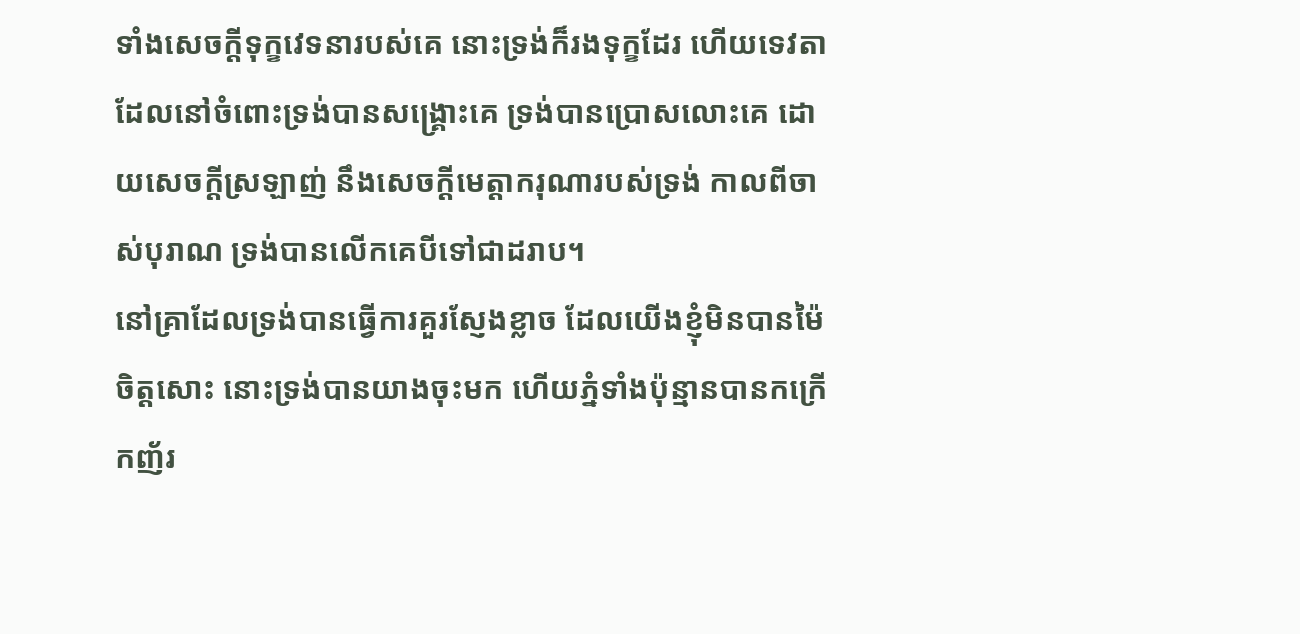ទាំងសេចក្ដីទុក្ខវេទនារបស់គេ នោះទ្រង់ក៏រងទុក្ខដែរ ហើយទេវតាដែលនៅចំពោះទ្រង់បានសង្គ្រោះគេ ទ្រង់បានប្រោសលោះគេ ដោយសេចក្ដីស្រឡាញ់ នឹងសេចក្ដីមេត្តាករុណារបស់ទ្រង់ កាលពីចាស់បុរាណ ទ្រង់បានលើកគេបីទៅជាដរាប។
នៅគ្រាដែលទ្រង់បានធ្វើការគួរស្ញែងខ្លាច ដែលយើងខ្ញុំមិនបានម៉ៃចិត្តសោះ នោះទ្រង់បានយាងចុះមក ហើយភ្នំទាំងប៉ុន្មានបានកក្រើកញ័រ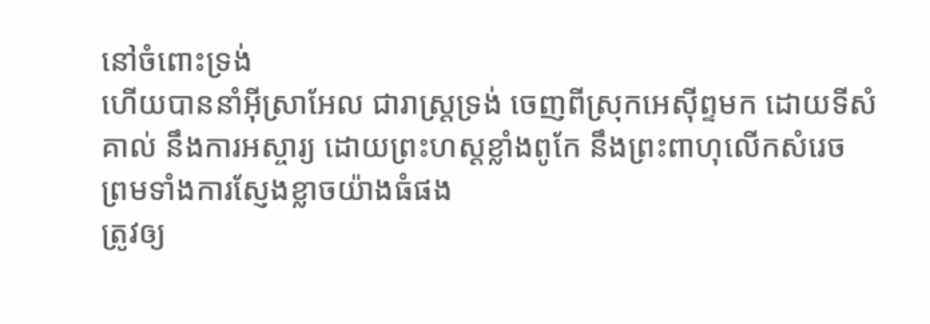នៅចំពោះទ្រង់
ហើយបាននាំអ៊ីស្រាអែល ជារាស្ត្រទ្រង់ ចេញពីស្រុកអេស៊ីព្ទមក ដោយទីសំគាល់ នឹងការអស្ចារ្យ ដោយព្រះហស្តខ្លាំងពូកែ នឹងព្រះពាហុលើកសំរេច ព្រមទាំងការស្ញែងខ្លាចយ៉ាងធំផង
ត្រូវឲ្យ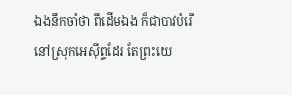ឯងនឹកចាំថា ពីដើមឯង ក៏ជាបាវបំរើនៅស្រុកអេស៊ីព្ទដែរ តែព្រះយេ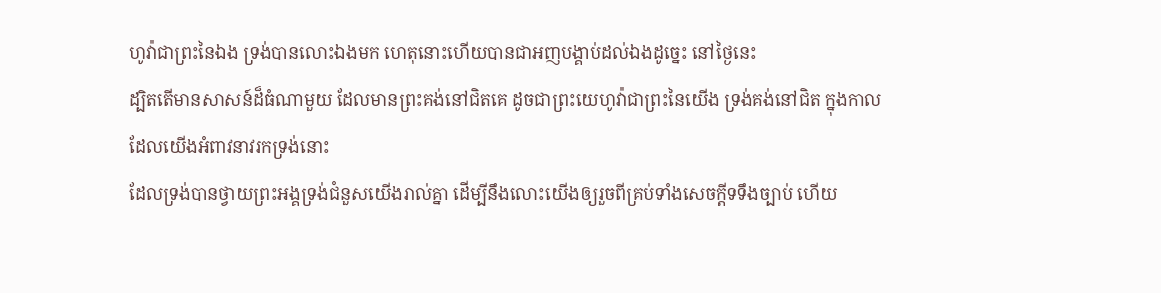ហូវ៉ាជាព្រះនៃឯង ទ្រង់បានលោះឯងមក ហេតុនោះហើយបានជាអញបង្គាប់ដល់ឯងដូច្នេះ នៅថ្ងៃនេះ
ដ្បិតតើមានសាសន៍ដ៏ធំណាមួយ ដែលមានព្រះគង់នៅជិតគេ ដូចជាព្រះយេហូវ៉ាជាព្រះនៃយើង ទ្រង់គង់នៅជិត ក្នុងកាលដែលយើងអំពាវនាវរកទ្រង់នោះ
ដែលទ្រង់បានថ្វាយព្រះអង្គទ្រង់ជំនួសយើងរាល់គ្នា ដើម្បីនឹងលោះយើងឲ្យរួចពីគ្រប់ទាំងសេចក្ដីទទឹងច្បាប់ ហើយ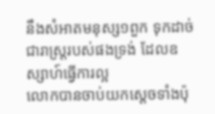នឹងសំអាតមនុស្ស១ពួក ទុកដាច់ជារាស្ត្ររបស់ផងទ្រង់ ដែលឧស្សាហ៍ធ្វើការល្អ
លោកបានចាប់យកស្តេចទាំងប៉ុ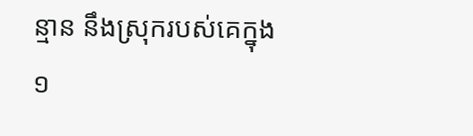ន្មាន នឹងស្រុករបស់គេក្នុង១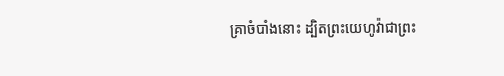គ្រាចំបាំងនោះ ដ្បិតព្រះយេហូវ៉ាជាព្រះ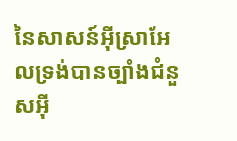នៃសាសន៍អ៊ីស្រាអែលទ្រង់បានច្បាំងជំនួសអ៊ី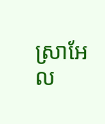ស្រាអែល